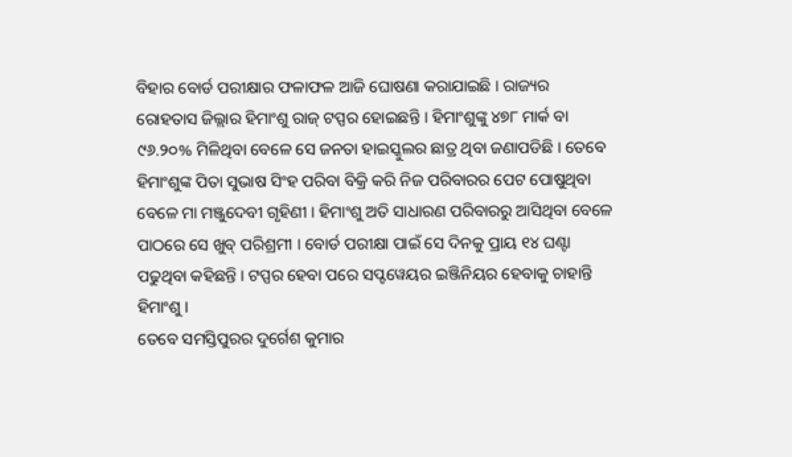ବିହାର ବୋର୍ଡ ପରୀକ୍ଷାର ଫଳାଫଳ ଆଜି ଘୋଷଣା କରାଯାଇଛି । ରାଜ୍ୟର ରୋହତାସ ଜିଲ୍ଲାର ହିମାଂଶୁ ରାଜ୍ ଟପ୍ପର ହୋଇଛନ୍ତି । ହିମାଂଶୁଙ୍କୁ ୪୭୮ ମାର୍କ ବା ୯୬.୨୦% ମିଳିଥିବା ବେଳେ ସେ ଜନତା ହାଇସ୍କୁଲର ଛାତ୍ର ଥିବା ଜଣାପଡିଛି । ତେବେ ହିମାଂଶୁଙ୍କ ପିତା ସୁଭାଷ ସିଂହ ପରିବା ବିକ୍ରି କରି ନିଜ ପରିବାରର ପେଟ ପୋଷୁଥିବା ବେଳେ ମା ମଞ୍ଜୁଦେବୀ ଗୃହିଣୀ । ହିମାଂଶୁ ଅତି ସାଧାରଣ ପରିବାରରୁ ଆସିଥିବା ବେଳେ ପାଠରେ ସେ ଖୁବ୍ ପରିଶ୍ରମୀ । ବୋର୍ଡ ପରୀକ୍ଷା ପାଇଁ ସେ ଦିନକୁ ପ୍ରାୟ ୧୪ ଘଣ୍ଟା ପଢୁଥିବା କହିଛନ୍ତି । ଟପ୍ପର ହେବା ପରେ ସପ୍ଟୱେୟର ଇଞ୍ଜିନିୟର ହେବାକୁ ଚାହାନ୍ତି ହିମାଂଶୁ ।
ତେବେ ସମସ୍ତିପୁରର ଦୁର୍ଗେଶ କୁମାର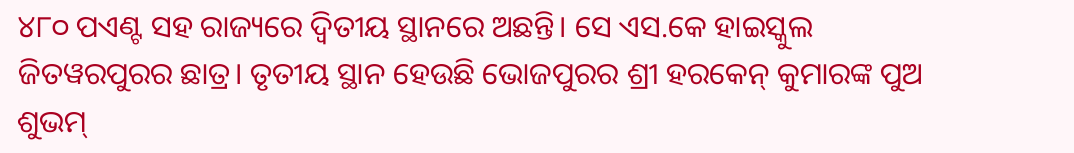୪୮୦ ପଏଣ୍ଟ ସହ ରାଜ୍ୟରେ ଦ୍ୱିତୀୟ ସ୍ଥାନରେ ଅଛନ୍ତି। ସେ ଏସ.କେ ହାଇସ୍କୁଲ ଜିତୱରପୁରର ଛାତ୍ର। ତୃତୀୟ ସ୍ଥାନ ହେଉଛି ଭୋଜପୁରର ଶ୍ରୀ ହରକେନ୍ କୁମାରଙ୍କ ପୁଅ ଶୁଭମ୍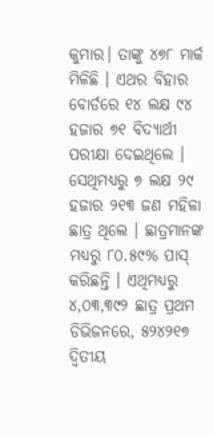କୁମାର। ତାଙ୍କୁ ୪୭୮ ମାର୍କ ମିଳିଛି । ଏଥର ବିହାର ବୋର୍ଡରେ ୧୪ ଲକ୍ଷ ୯୪ ହଜାର ୭୧ ବିଦ୍ୟାର୍ଥୀ ପରୀକ୍ଷା ଦେଇଥିଲେ । ସେଥିମଧ୍ୟରୁ ୭ ଲକ୍ଷ ୨୯ ହଜାର ୨୧୩ ଜଣ ମହିଳା ଛାତ୍ର ଥିଲେ । ଛାତ୍ରମାନଙ୍କ ମଧ୍ୟରୁ ୮୦.୫୯% ପାସ୍ କରିଛନ୍ତି । ଏଥିମଧ୍ୟରୁ ୪,୦୩,୩୯୨ ଛାତ୍ର ପ୍ରଥମ ଡିଭିଜନରେ, ୫୨୪୨୧୭ ଦ୍ୱିତୀୟ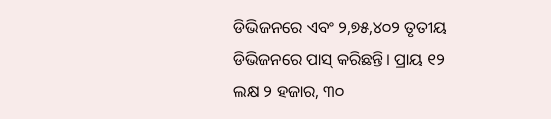ଡିଭିଜନରେ ଏବଂ ୨,୭୫,୪୦୨ ତୃତୀୟ ଡିଭିଜନରେ ପାସ୍ କରିଛନ୍ତି। ପ୍ରାୟ ୧୨ ଲକ୍ଷ ୨ ହଜାର, ୩୦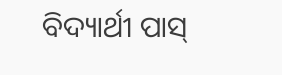ବିଦ୍ୟାର୍ଥୀ ପାସ୍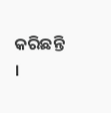କରିଛନ୍ତି ।